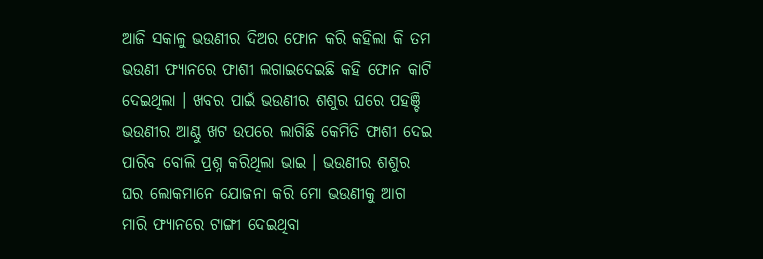ଆଜି ସକାଳୁ ଭଉଣୀର ଦିଅର ଫୋନ କରି କହିଲା କି ତମ ଭଉଣୀ ଫ୍ୟାନରେ ଫାଶୀ ଲଗାଇଦେଇଛି କହି ଫୋନ କାଟି ଦେଇଥିଲା । ଖବର ପାଇଁ ଭଉଣୀର ଶଶୁର ଘରେ ପହଞ୍ଚି ଭଉଣୀର ଆଣ୍ଠୁ ଖଟ ଉପରେ ଲାଗିଛି କେମିତି ଫାଶୀ ଦେଇ ପାରିବ ବୋଲି ପ୍ରଶ୍ନ କରିଥିଲା ଭାଇ । ଭଉଣୀର ଶଶୁର ଘର ଲୋକମାନେ ଯୋଜନା କରି ମୋ ଭଉଣୀକୁ ଆଗ ମାରି ଫ୍ୟାନରେ ଟାଙ୍ଗୀ ଦେଇଥିବା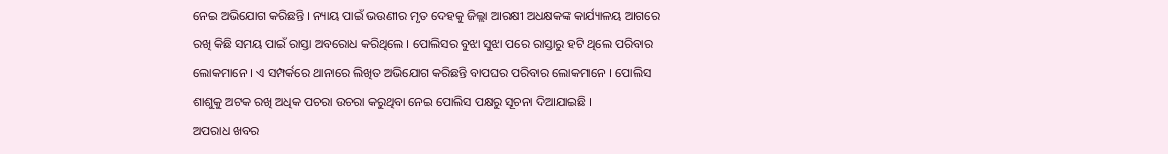ନେଇ ଅଭିଯୋଗ କରିଛନ୍ତି । ନ୍ୟାୟ ପାଇଁ ଭଉଣୀର ମୃତ ଦେହକୁ ଜିଲ୍ଲା ଆରକ୍ଷୀ ଅଧକ୍ଷକଙ୍କ କାର୍ଯ୍ୟାଳୟ ଆଗରେ ରଖି କିଛି ସମୟ ପାଇଁ ରାସ୍ତା ଅବରୋଧ କରିଥିଲେ । ପୋଲିସର ବୁଝା ସୁଝା ପରେ ରାସ୍ତାରୁ ହଟି ଥିଲେ ପରିବାର ଲୋକମାନେ । ଏ ସମ୍ପର୍କରେ ଥାନାରେ ଲିଖିତ ଅଭିଯୋଗ କରିଛନ୍ତି ବାପଘର ପରିବାର ଲୋକମାନେ । ପୋଲିସ ଶାଶୁକୁ ଅଟକ ରଖି ଅଧିକ ପଚରା ଉଚରା କରୁଥିବା ନେଇ ପୋଲିସ ପକ୍ଷରୁ ସୂଚନା ଦିଆଯାଇଛି ।
ଅପରାଧ ଖବର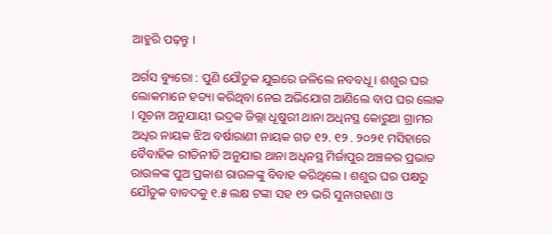ଆହୁରି ପଢ଼ନ୍ତୁ ।

ଅର୍ଗସ ବ୍ୟୁରୋ : ପୁଣି ଯୌତୁକ ଯୁଇରେ ଜଳିଲେ ନବବଧୂ । ଶଶୁର ଘର ଲୋକମାନେ ହତ୍ୟା କରିଥିବା ନେଇ ଅଭିଯୋଗ ଆଣିଲେ ବାପ ଘର ଲୋକ । ସୂଚନା ଅନୁଯାୟୀ ଭଦ୍ରକ ଜିଲ୍ଲା ଧୂଷୁରୀ ଥାନା ଅଧିନସ୍ଥ କୋରୁଆ ଗ୍ରାମର ଅଧିର ନାୟକ ଝିଅ ବର୍ଷାରାଣୀ ନାୟକ ଗତ ୧୨. ୧୨ . ୨୦୨୧ ମସିହାରେ ବୈବାହିକ ରୀତିନୀତି ଅନୁଯାଇ ଥାନା ଅଧିନସ୍ଥ ମିର୍ଜାପୁର ଅଞ୍ଚଳର ପ୍ରଭାତ ରାଉଳଙ୍କ ପୁଅ ପ୍ରକାଶ ରାଉଳଙ୍କୁ ବିବାହ କରିଥିଲେ । ଶଶୁର ଘର ପକ୍ଷରୁ ଯୌତୁକ ବାବଦକୁ ୧.୫ ଲକ୍ଷ ଟଙ୍କା ସହ ୧୨ ଭରି ସୁନାଗହଣା ଓ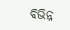ବିଭିନ୍ନ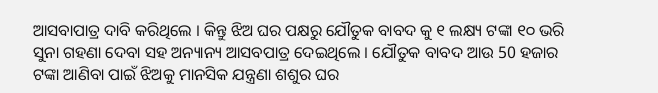ଆସବାପାତ୍ର ଦାବି କରିଥିଲେ । କିନ୍ତୁ ଝିଅ ଘର ପକ୍ଷରୁ ଯୌତୁକ ବାବଦ କୁ ୧ ଲକ୍ଷ୍ୟ ଟଙ୍କା ୧୦ ଭରି ସୁନା ଗହଣା ଦେବା ସହ ଅନ୍ୟାନ୍ୟ ଆସବପାତ୍ର ଦେଇଥିଲେ । ଯୌତୁକ ବାବଦ ଆଉ 50 ହଜାର ଟଙ୍କା ଆଣିବା ପାଇଁ ଝିଅକୁ ମାନସିକ ଯନ୍ତ୍ରଣା ଶଶୁର ଘର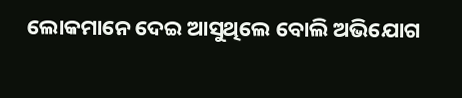ଲୋକମାନେ ଦେଇ ଆସୁଥିଲେ ବୋଲି ଅଭିଯୋଗ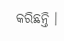କରିଛନ୍ତି ।